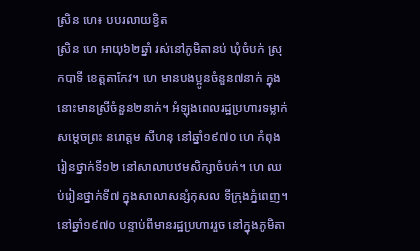ស្រិន ហេ៖ បបរលាយខ្វិត
ស្រិន ហេ អាយុ៦២ឆ្នាំ រស់នៅភូមិតានប់ ឃុំចំបក់ ស្រុកបាទី ខេត្តតាកែវ។ ហេ មានបងប្អូនចំនួន៧នាក់ ក្នុងនោះមានស្រីចំនួន២នាក់។ អំឡុងពេលរដ្ឋប្រហារទម្លាក់សម្ដេចព្រះ នរោត្តម សីហនុ នៅឆ្នាំ១៩៧០ ហេ កំពុងរៀនថ្នាក់ទី១២ នៅសាលាបឋមសិក្សាចំបក់។ ហេ ឈប់រៀនថ្នាក់ទី៧ ក្នុងសាលាសន្សំកុសល ទីក្រុងភ្នំពេញ។
នៅឆ្នាំ១៩៧០ បន្ទាប់ពីមានរដ្ឋប្រហាររួច នៅក្នុងភូមិតា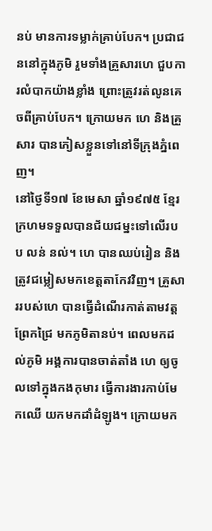នប់ មានការទម្លាក់គ្រាប់បែក។ ប្រជាជននៅក្នុងភូមិ រួមទាំងគ្រួសារហេ ជួបការលំបាកយ៉ាងខ្លាំង ព្រោះត្រូវរត់លូនគេចពីគ្រាប់បែក។ ក្រោយមក ហេ និងគ្រួសារ បានភៀសខ្លួនទៅនៅទីក្រុងភ្នំពេញ។
នៅថ្ងៃទី១៧ ខែមេសា ឆ្នាំ១៩៧៥ ខ្មែរក្រហមទទួលបានជ័យជម្នះទៅលើរបប លន់ នល់។ ហេ បានឈប់រៀន និងត្រូវជម្លៀសមកខេត្តតាកែវវិញ។ គ្រួសាររបស់ហេ បានធ្វើដំណើរកាត់តាមវត្តព្រែកជ្រៃ មកភូមិតានប់។ ពេលមកដល់ភូមិ អង្គការបានចាត់តាំង ហេ ឲ្យចូលទៅក្នុងកងកុមារ ធ្វើការងារកាប់មែកឈើ យកមកដាំដំឡូង។ ក្រោយមក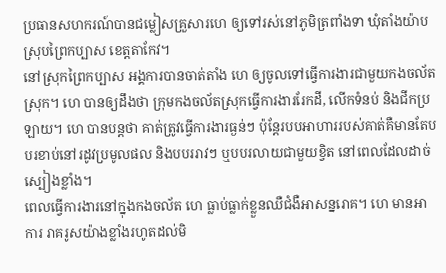ប្រធានសហករណ៍បានជម្លៀសគ្រួសារហេ ឲ្យទៅរស់នៅភូមិត្រពាំងទា ឃុំតាំងយ៉ាប ស្រុបព្រៃកប្បាស ខេត្តតាកែវ។
នៅស្រុកព្រៃកប្បាស អង្គការបានចាត់តាំង ហេ ឲ្យចូលទៅធ្វើការងារជាមួយកងចល័តស្រុក។ ហេ បានឲ្យដឹងថា ក្រុមកងចល័តស្រុកធ្វើការងាររែកដី, លើកទំនប់ និងជីកប្រឡាយ។ ហេ បានបន្តថា គាត់ត្រូវធ្វើការងារធ្ងន់ៗ ប៉ុន្តែរបបអាហាររបស់គាត់គឺមានតែបបរខាប់នៅរដូវប្រមូលផល និងបបររាវៗ ឬបបរលាយជាមួយខ្វិត នៅពេលដែលដាច់ស្បៀងខ្លាំង។
ពេលធ្វើការងារនៅក្នុងកងចល័ត ហេ ធ្លាប់ធ្លាក់ខ្លួនឈឺជំងឺអាសន្នរោគ។ ហេ មានអាការ រាគរូសយ៉ាងខ្លាំងរហូតដល់មិ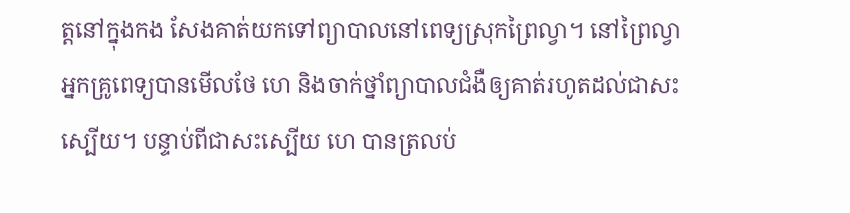ត្តនៅក្នុងកង សែងគាត់យកទៅព្យាបាលនៅពេទ្យស្រុកព្រៃល្វា។ នៅព្រៃល្វា អ្នកគ្រូពេទ្យបានមើលថែ ហេ និងចាក់ថ្នាំព្យាបាលជំងឺឲ្យគាត់រហូតដល់ជាសះស្បើយ។ បន្ទាប់ពីជាសះស្បើយ ហេ បានត្រលប់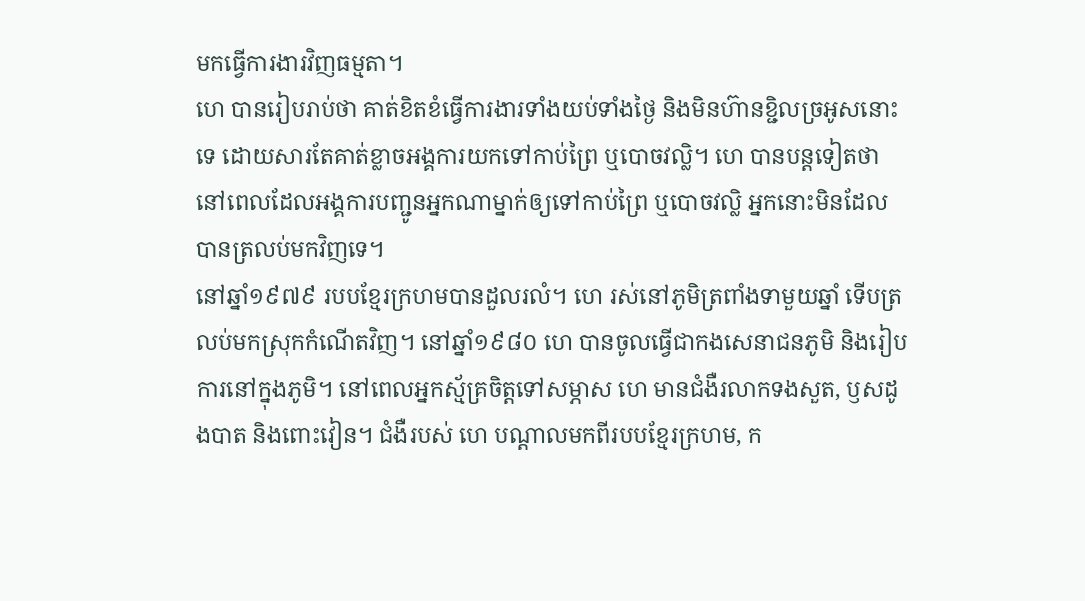មកធ្វើការងារវិញធម្មតា។
ហេ បានរៀបរាប់ថា គាត់ខិតខំធ្វើការងារទាំងយប់ទាំងថ្ងៃ និងមិនហ៊ានខ្ជិលច្រអូសនោះទេ ដោយសារតែគាត់ខ្លាចអង្គការយកទៅកាប់ព្រៃ ឬបោចវល្លិ។ ហេ បានបន្តទៀតថា នៅពេលដែលអង្គការបញ្ជូនអ្នកណាម្នាក់ឲ្យទៅកាប់ព្រៃ ឬបោចវល្លិ អ្នកនោះមិនដែលបានត្រលប់មកវិញទេ។
នៅឆ្នាំ១៩៧៩ របបខ្មែរក្រហមបានដួលរលំ។ ហេ រស់នៅភូមិត្រពាំងទាមួយឆ្នាំ ទើបត្រលប់មកស្រុកកំណើតវិញ។ នៅឆ្នាំ១៩៨០ ហេ បានចូលធ្វើជាកងសេនាជនភូមិ និងរៀបការនៅក្នុងភូមិ។ នៅពេលអ្នកស្ម័គ្រចិត្តទៅសម្ភាស ហេ មានជំងឺរលាកទងសួត, ឫសដូងបាត និងពោះវៀន។ ជំងឺរបស់ ហេ បណ្ដាលមកពីរបបខ្មែរក្រហម, ក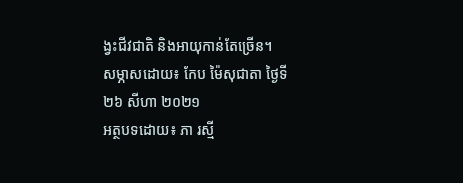ង្វះជីវជាតិ និងអាយុកាន់តែច្រើន។
សម្ភាសដោយ៖ កែប ម៉ៃសុជាតា ថ្ងៃទី២៦ សីហា ២០២១
អត្ថបទដោយ៖ ភា រស្មី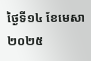ថ្ងៃទី១៤ ខែមេសា ២០២៥